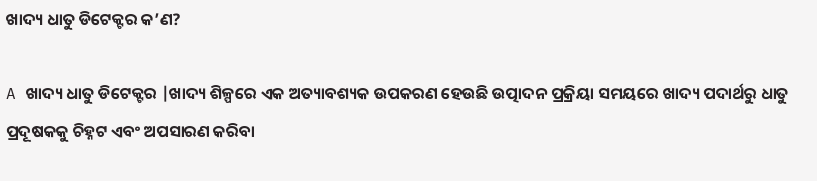ଖାଦ୍ୟ ଧାତୁ ଡିଟେକ୍ଟର କ’ଣ?

A ଖାଦ୍ୟ ଧାତୁ ଡିଟେକ୍ଟର |ଖାଦ୍ୟ ଶିଳ୍ପରେ ଏକ ଅତ୍ୟାବଶ୍ୟକ ଉପକରଣ ହେଉଛି ଉତ୍ପାଦନ ପ୍ରକ୍ରିୟା ସମୟରେ ଖାଦ୍ୟ ପଦାର୍ଥରୁ ଧାତୁ ପ୍ରଦୂଷକକୁ ଚିହ୍ନଟ ଏବଂ ଅପସାରଣ କରିବା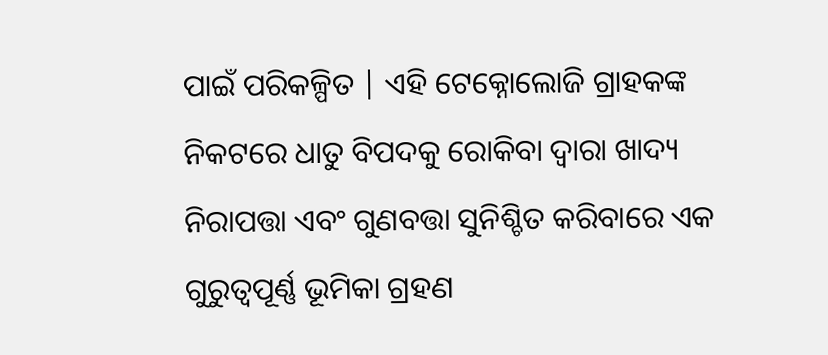ପାଇଁ ପରିକଳ୍ପିତ | ଏହି ଟେକ୍ନୋଲୋଜି ଗ୍ରାହକଙ୍କ ନିକଟରେ ଧାତୁ ବିପଦକୁ ରୋକିବା ଦ୍ୱାରା ଖାଦ୍ୟ ନିରାପତ୍ତା ଏବଂ ଗୁଣବତ୍ତା ସୁନିଶ୍ଚିତ କରିବାରେ ଏକ ଗୁରୁତ୍ୱପୂର୍ଣ୍ଣ ଭୂମିକା ଗ୍ରହଣ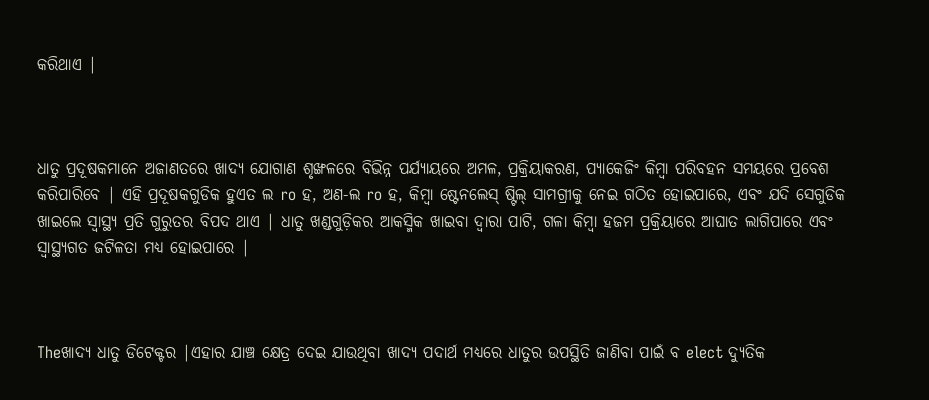କରିଥାଏ |



ଧାତୁ ପ୍ରଦୂଷକମାନେ ଅଜାଣତରେ ଖାଦ୍ୟ ଯୋଗାଣ ଶୃଙ୍ଖଳରେ ବିଭିନ୍ନ ପର୍ଯ୍ୟାୟରେ ଅମଳ, ପ୍ରକ୍ରିୟାକରଣ, ପ୍ୟାକେଜିଂ କିମ୍ବା ପରିବହନ ସମୟରେ ପ୍ରବେଶ କରିପାରିବେ | ଏହି ପ୍ରଦୂଷକଗୁଡିକ ହୁଏତ ଲ ro ହ, ଅଣ-ଲ ro ହ, କିମ୍ବା ଷ୍ଟେନଲେସ୍ ଷ୍ଟିଲ୍ ସାମଗ୍ରୀକୁ ନେଇ ଗଠିତ ହୋଇପାରେ, ଏବଂ ଯଦି ସେଗୁଡିକ ଖାଇଲେ ସ୍ୱାସ୍ଥ୍ୟ ପ୍ରତି ଗୁରୁତର ବିପଦ ଥାଏ | ଧାତୁ ଖଣ୍ଡଗୁଡ଼ିକର ଆକସ୍ମିକ ଖାଇବା ଦ୍ୱାରା ପାଟି, ଗଳା କିମ୍ବା ହଜମ ପ୍ରକ୍ରିୟାରେ ଆଘାତ ଲାଗିପାରେ ଏବଂ ସ୍ୱାସ୍ଥ୍ୟଗତ ଜଟିଳତା ମଧ୍ୟ ହୋଇପାରେ |



Theଖାଦ୍ୟ ଧାତୁ ଡିଟେକ୍ଟର |ଏହାର ଯାଞ୍ଚ କ୍ଷେତ୍ର ଦେଇ ଯାଉଥିବା ଖାଦ୍ୟ ପଦାର୍ଥ ମଧ୍ୟରେ ଧାତୁର ଉପସ୍ଥିତି ଜାଣିବା ପାଇଁ ବ elect ଦ୍ୟୁତିକ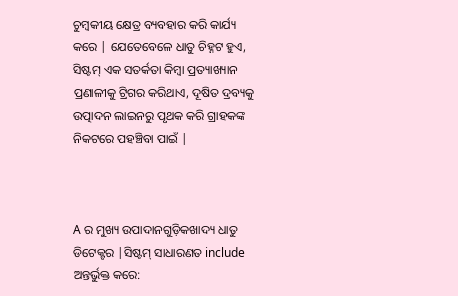ଚୁମ୍ବକୀୟ କ୍ଷେତ୍ର ବ୍ୟବହାର କରି କାର୍ଯ୍ୟ କରେ | ଯେତେବେଳେ ଧାତୁ ଚିହ୍ନଟ ହୁଏ, ସିଷ୍ଟମ୍ ଏକ ସତର୍କତା କିମ୍ବା ପ୍ରତ୍ୟାଖ୍ୟାନ ପ୍ରଣାଳୀକୁ ଟ୍ରିଗର କରିଥାଏ, ଦୂଷିତ ଦ୍ରବ୍ୟକୁ ଉତ୍ପାଦନ ଲାଇନରୁ ପୃଥକ କରି ଗ୍ରାହକଙ୍କ ନିକଟରେ ପହଞ୍ଚିବା ପାଇଁ |



A ର ମୁଖ୍ୟ ଉପାଦାନଗୁଡ଼ିକଖାଦ୍ୟ ଧାତୁ ଡିଟେକ୍ଟର |ସିଷ୍ଟମ୍ ସାଧାରଣତ include ଅନ୍ତର୍ଭୁକ୍ତ କରେ: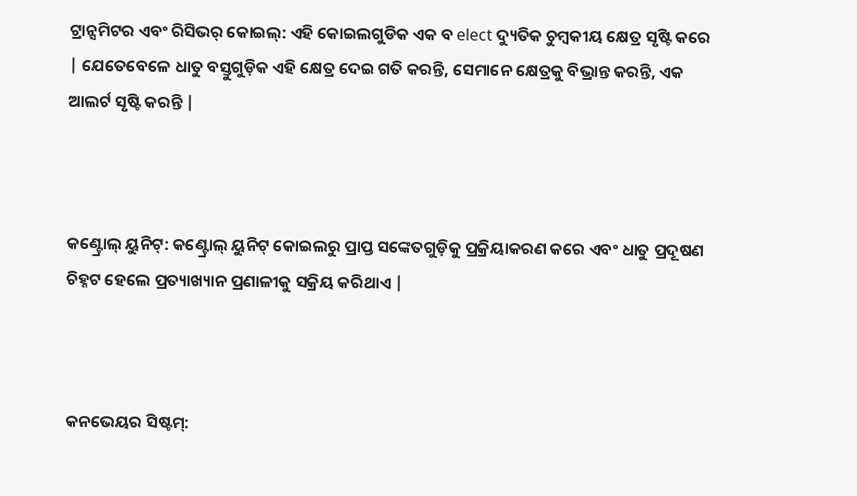ଟ୍ରାନ୍ସମିଟର ଏବଂ ରିସିଭର୍ କୋଇଲ୍: ଏହି କୋଇଲଗୁଡିକ ଏକ ବ elect ଦ୍ୟୁତିକ ଚୁମ୍ବକୀୟ କ୍ଷେତ୍ର ସୃଷ୍ଟି କରେ | ଯେତେବେଳେ ଧାତୁ ବସ୍ତୁଗୁଡ଼ିକ ଏହି କ୍ଷେତ୍ର ଦେଇ ଗତି କରନ୍ତି, ସେମାନେ କ୍ଷେତ୍ରକୁ ବିଭ୍ରାନ୍ତ କରନ୍ତି, ଏକ ଆଲର୍ଟ ସୃଷ୍ଟି କରନ୍ତି |



କଣ୍ଟ୍ରୋଲ୍ ୟୁନିଟ୍: କଣ୍ଟ୍ରୋଲ୍ ୟୁନିଟ୍ କୋଇଲରୁ ପ୍ରାପ୍ତ ସଙ୍କେତଗୁଡ଼ିକୁ ପ୍ରକ୍ରିୟାକରଣ କରେ ଏବଂ ଧାତୁ ପ୍ରଦୂଷଣ ଚିହ୍ନଟ ହେଲେ ପ୍ରତ୍ୟାଖ୍ୟାନ ପ୍ରଣାଳୀକୁ ସକ୍ରିୟ କରିଥାଏ |



କନଭେୟର ସିଷ୍ଟମ୍: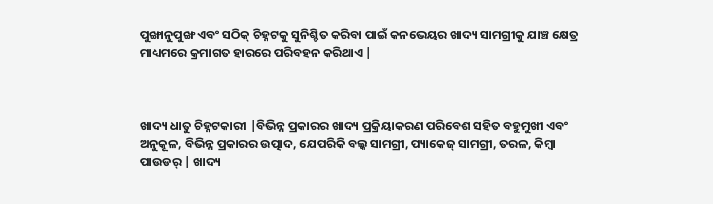ପୁଙ୍ଖାନୁପୁଙ୍ଖ ଏବଂ ସଠିକ୍ ଚିହ୍ନଟକୁ ସୁନିଶ୍ଚିତ କରିବା ପାଇଁ କନଭେୟର ଖାଦ୍ୟ ସାମଗ୍ରୀକୁ ଯାଞ୍ଚ କ୍ଷେତ୍ର ମାଧ୍ୟମରେ କ୍ରମାଗତ ହାରରେ ପରିବହନ କରିଥାଏ |



ଖାଦ୍ୟ ଧାତୁ ଚିହ୍ନଟକାରୀ |ବିଭିନ୍ନ ପ୍ରକାରର ଖାଦ୍ୟ ପ୍ରକ୍ରିୟାକରଣ ପରିବେଶ ସହିତ ବହୁମୁଖୀ ଏବଂ ଅନୁକୂଳ, ବିଭିନ୍ନ ପ୍ରକାରର ଉତ୍ପାଦ, ଯେପରିକି ବଲ୍କ ସାମଗ୍ରୀ, ପ୍ୟାକେଜ୍ ସାମଗ୍ରୀ, ତରଳ, କିମ୍ବା ପାଉଡର୍ | ଖାଦ୍ୟ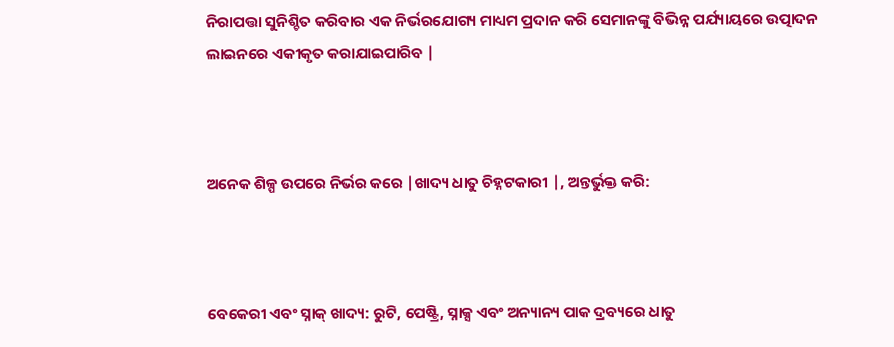ନିରାପତ୍ତା ସୁନିଶ୍ଚିତ କରିବାର ଏକ ନିର୍ଭରଯୋଗ୍ୟ ମାଧ୍ୟମ ପ୍ରଦାନ କରି ସେମାନଙ୍କୁ ବିଭିନ୍ନ ପର୍ଯ୍ୟାୟରେ ଉତ୍ପାଦନ ଲାଇନରେ ଏକୀକୃତ କରାଯାଇପାରିବ |



ଅନେକ ଶିଳ୍ପ ଉପରେ ନିର୍ଭର କରେ |ଖାଦ୍ୟ ଧାତୁ ଚିହ୍ନଟକାରୀ |, ଅନ୍ତର୍ଭୁକ୍ତ କରି:



ବେକେରୀ ଏବଂ ସ୍ନାକ୍ ଖାଦ୍ୟ: ରୁଟି, ପେଷ୍ଟ୍ରି, ସ୍ନାକ୍ସ ଏବଂ ଅନ୍ୟାନ୍ୟ ପାକ ଦ୍ରବ୍ୟରେ ଧାତୁ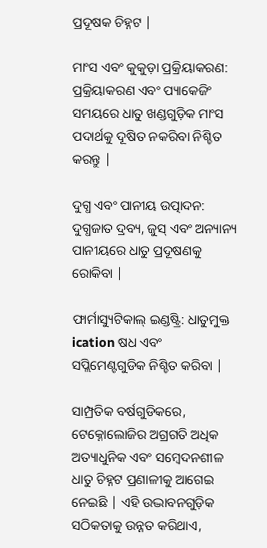ପ୍ରଦୂଷକ ଚିହ୍ନଟ |

ମାଂସ ଏବଂ କୁକୁଡ଼ା ପ୍ରକ୍ରିୟାକରଣ: ପ୍ରକ୍ରିୟାକରଣ ଏବଂ ପ୍ୟାକେଜିଂ ସମୟରେ ଧାତୁ ଖଣ୍ଡଗୁଡ଼ିକ ମାଂସ ପଦାର୍ଥକୁ ଦୂଷିତ ନକରିବା ନିଶ୍ଚିତ କରନ୍ତୁ |

ଦୁଗ୍ଧ ଏବଂ ପାନୀୟ ଉତ୍ପାଦନ: ଦୁଗ୍ଧଜାତ ଦ୍ରବ୍ୟ, ଜୁସ୍ ଏବଂ ଅନ୍ୟାନ୍ୟ ପାନୀୟରେ ଧାତୁ ପ୍ରଦୂଷଣକୁ ରୋକିବା |

ଫାର୍ମାସ୍ୟୁଟିକାଲ୍ ଇଣ୍ଡଷ୍ଟ୍ରି: ଧାତୁମୁକ୍ତ ication ଷଧ ଏବଂ ସପ୍ଲିମେଣ୍ଟଗୁଡିକ ନିଶ୍ଚିତ କରିବା |

ସାମ୍ପ୍ରତିକ ବର୍ଷଗୁଡିକରେ, ଟେକ୍ନୋଲୋଜିର ଅଗ୍ରଗତି ଅଧିକ ଅତ୍ୟାଧୁନିକ ଏବଂ ସମ୍ବେଦନଶୀଳ ଧାତୁ ଚିହ୍ନଟ ପ୍ରଣାଳୀକୁ ଆଗେଇ ନେଇଛି | ଏହି ଉଦ୍ଭାବନଗୁଡ଼ିକ ସଠିକତାକୁ ଉନ୍ନତ କରିଥାଏ,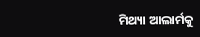ମିଥ୍ୟା ଆଲାର୍ମକୁ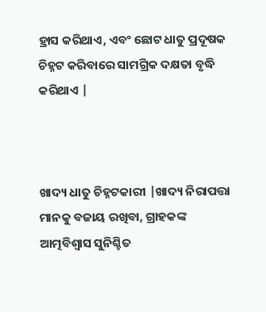ହ୍ରାସ କରିଥାଏ, ଏବଂ ଛୋଟ ଧାତୁ ପ୍ରଦୂଷକ ଚିହ୍ନଟ କରିବାରେ ସାମଗ୍ରିକ ଦକ୍ଷତା ବୃଦ୍ଧି କରିଥାଏ |



ଖାଦ୍ୟ ଧାତୁ ଚିହ୍ନଟକାରୀ |ଖାଦ୍ୟ ନିରାପତ୍ତା ମାନକୁ ବଜାୟ ରଖିବା, ଗ୍ରାହକଙ୍କ ଆତ୍ମବିଶ୍ୱାସ ସୁନିଶ୍ଚିତ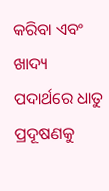କରିବା ଏବଂ ଖାଦ୍ୟ ପଦାର୍ଥରେ ଧାତୁ ପ୍ରଦୂଷଣକୁ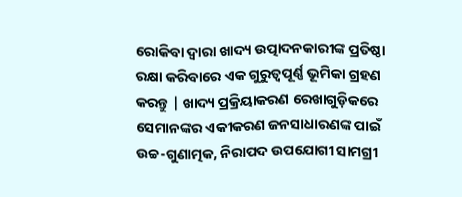ରୋକିବା ଦ୍ୱାରା ଖାଦ୍ୟ ଉତ୍ପାଦନକାରୀଙ୍କ ପ୍ରତିଷ୍ଠା ରକ୍ଷା କରିବାରେ ଏକ ଗୁରୁତ୍ୱପୂର୍ଣ୍ଣ ଭୂମିକା ଗ୍ରହଣ କରନ୍ତୁ | ଖାଦ୍ୟ ପ୍ରକ୍ରିୟାକରଣ ରେଖାଗୁଡ଼ିକରେ ସେମାନଙ୍କର ଏକୀକରଣ ଜନସାଧାରଣଙ୍କ ପାଇଁ ଉଚ୍ଚ-ଗୁଣାତ୍ମକ, ନିରାପଦ ଉପଯୋଗୀ ସାମଗ୍ରୀ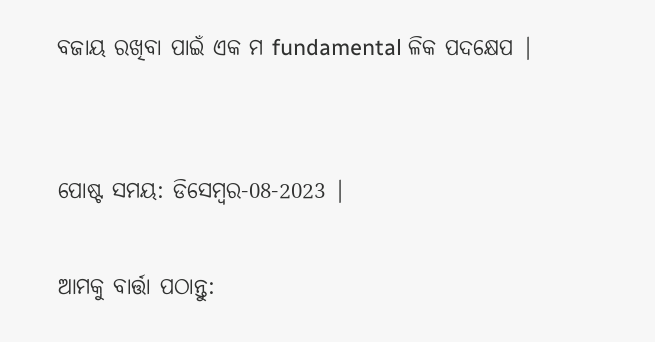ବଜାୟ ରଖିବା ପାଇଁ ଏକ ମ fundamental ଳିକ ପଦକ୍ଷେପ |


ପୋଷ୍ଟ ସମୟ: ଡିସେମ୍ବର-08-2023 |

ଆମକୁ ବାର୍ତ୍ତା ପଠାନ୍ତୁ: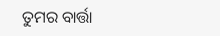ତୁମର ବାର୍ତ୍ତା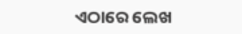ଏଠାରେ ଲେଖ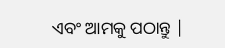ଏବଂ ଆମକୁ ପଠାନ୍ତୁ |